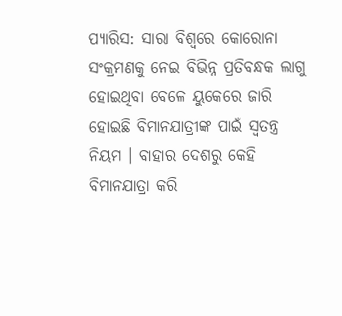ପ୍ୟାରିସ: ସାରା ବିଶ୍ବରେ କୋରୋନା ସଂକ୍ରମଣକୁ ନେଇ ବିଭିନ୍ନ ପ୍ରତିବନ୍ଧକ ଲାଗୁ ହୋଇଥିବା ବେଳେ ୟୁକେରେ ଜାରି ହୋଇଛି ବିମାନଯାତ୍ରୀଙ୍କ ପାଇଁ ସ୍ବତନ୍ତ୍ର ନିୟମ । ବାହାର ଦେଶରୁ କେହି ବିମାନଯାତ୍ରା କରି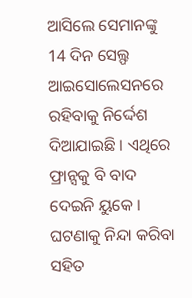ଆସିଲେ ସେମାନଙ୍କୁ 14 ଦିନ ସେଲ୍ଫ ଆଇସୋଲେସନରେ ରହିବାକୁ ନିର୍ଦ୍ଦେଶ ଦିଆଯାଇଛି । ଏଥିରେ ଫ୍ରାନ୍ସକୁ ବି ବାଦ ଦେଇନି ୟୁକେ । ଘଟଣାକୁ ନିନ୍ଦା କରିବା ସହିତ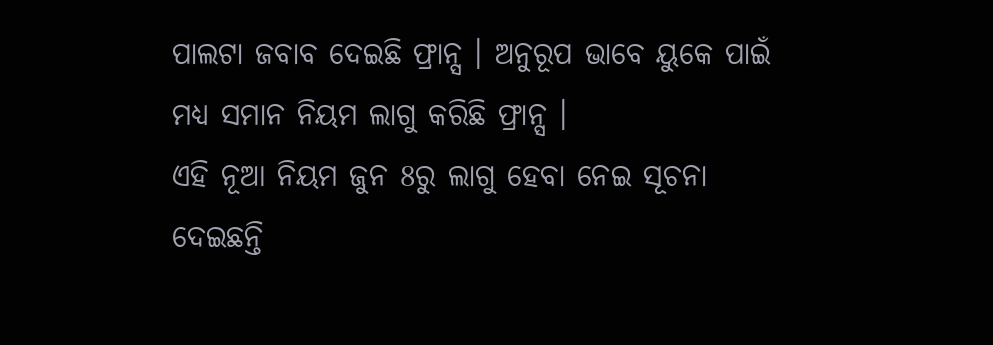ପାଲଟା ଜବାବ ଦେଇଛି ଫ୍ରାନ୍ସ । ଅନୁରୂପ ଭାବେ ୟୁକେ ପାଇଁ ମଧ୍ୟ ସମାନ ନିୟମ ଲାଗୁ କରିଛି ଫ୍ରାନ୍ସ ।
ଏହି ନୂଆ ନିୟମ ଜୁନ 8ରୁ ଲାଗୁ ହେବା ନେଇ ସୂଚନା ଦେଇଛନ୍ତି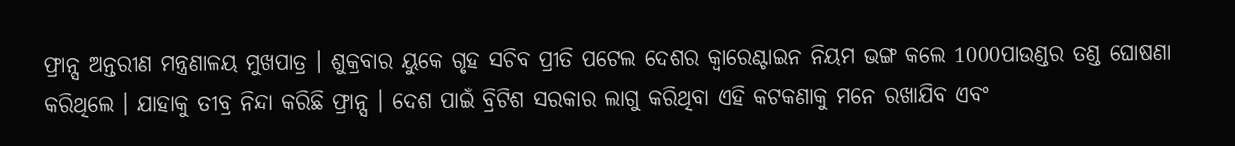ଫ୍ରାନ୍ସ ଅନ୍ତରୀଣ ମନ୍ତ୍ରଣାଳୟ ମୁଖପାତ୍ର । ଶୁକ୍ରବାର ୟୁକେ ଗୃହ ସଚିବ ପ୍ରୀତି ପଟେଲ ଦେଶର କ୍ବାରେଣ୍ଟାଇନ ନିୟମ ଭଙ୍ଗ କଲେ 1000ପାଉଣ୍ଡର ତଣ୍ଡ ଘୋଷଣା କରିଥିଲେ । ଯାହାକୁ ତୀବ୍ର ନିନ୍ଦା କରିଛି ଫ୍ରାନ୍ସ । ଦେଶ ପାଇଁ ବ୍ରିଟିଶ ସରକାର ଲାଗୁ କରିଥିବା ଏହି କଟକଣାକୁ ମନେ ରଖାଯିବ ଏବଂ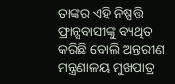ତାଙ୍କର ଏହି ନିଷ୍ପତ୍ତି ଫ୍ରାନ୍ସବାସୀଙ୍କୁ ବ୍ୟଥିତ କରିଛି ବୋଲି ଅନ୍ତରୀଣ ମନ୍ତ୍ରଣାଳୟ ମୁଖପାତ୍ର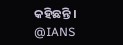କହିଛନ୍ତି ।
@IANS